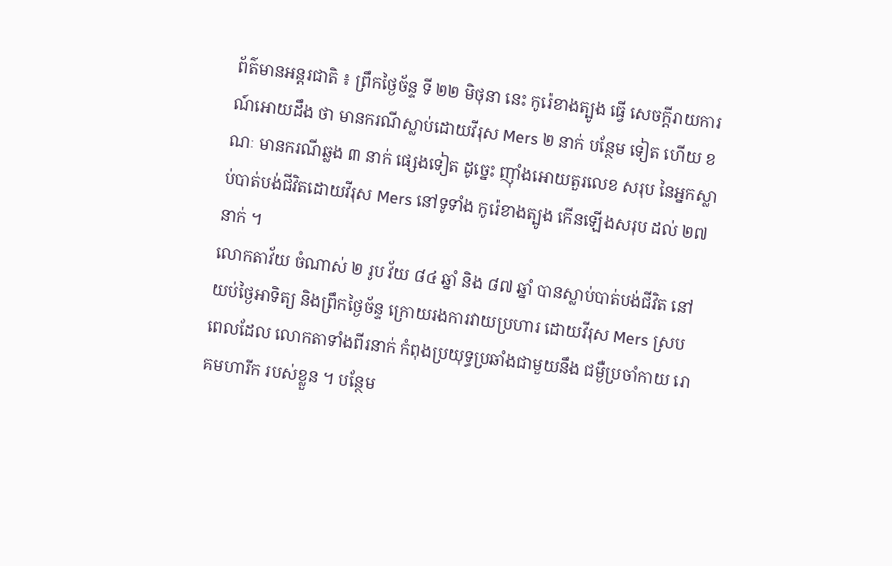ព័ត៌មានអន្តរជាតិ ៖ ព្រឹកថ្ងៃច័ន្ទ ទី ២២ មិថុនា នេះ កូរ៉េខាងត្បូង ធ្វើ សេចក្តីរាយការណ៍អោយដឹង ថា មានករណីស្លាប់ដោយវីរុស Mers ២ នាក់ បន្ថែម ទៀត ហើយ ខណៈ មានករណីឆ្លង ៣ នាក់ ផ្សេងទៀត ដូច្នេះ ញ៉ាំងអោយតួរលេខ សរុប នៃអ្នកស្លាប់បាត់បង់ជីវិតដោយវីរុស Mers នៅទូទាំង កូរ៉េខាងត្បូង កើនឡើងសរុប ដល់ ២៧ នាក់ ។
លោកតាវ័យ ចំណាស់ ២ រូប វ័យ ៨៤ ឆ្នាំ និង ៨៧ ឆ្នាំ បានស្លាប់បាត់បង់ជីវិត នៅ យប់ថ្ងៃអាទិត្យ និងព្រឹកថ្ងៃច័ន្ទ ក្រោយរងការវាយប្រហារ ដោយវីរុស Mers ស្របពេលដែល លោកតាទាំងពីរនាក់ កំពុងប្រយុទ្ធប្រឆាំងជាមួយនឹង ជម្ងឺប្រចាំកាយ រោគមហារីក របស់ខ្លួន ។ បន្ថែម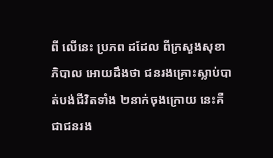ពី លើនេះ ប្រភព ដដែល ពីក្រសួងសុខាភិបាល អោយដឹងថា ជនរងគ្រោះស្លាប់បាត់បង់ជីវិតទាំង ២នាក់ចុងក្រោយ នេះគឺជាជនរង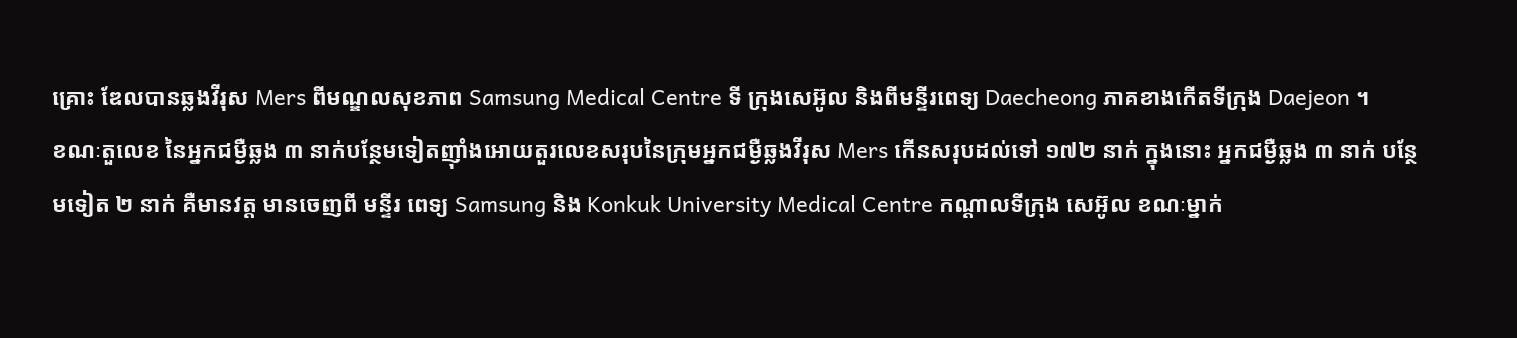គ្រោះ ឌែលបានឆ្លងវីរុស Mers ពីមណ្ឌលសុខភាព Samsung Medical Centre ទី ក្រុងសេអ៊ូល និងពីមន្ទីរពេទ្យ Daecheong ភាគខាងកើតទីក្រុង Daejeon ។
ខណៈតួលេខ នៃអ្នកជម្ងឺឆ្លង ៣ នាក់បន្ថែមទៀតញ៉ាំងអោយតួរលេខសរុបនៃក្រុមអ្នកជម្ងឺឆ្លងវីរុស Mers កើនសរុបដល់ទៅ ១៧២ នាក់ ក្នុងនោះ អ្នកជម្ងឺឆ្លង ៣ នាក់ បន្ថែមទៀត ២ នាក់ គឺមានវត្ត មានចេញពី មន្ទីរ ពេទ្យ Samsung និង Konkuk University Medical Centre កណ្តាលទីក្រុង សេអ៊ូល ខណៈម្នាក់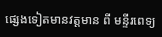ផ្សេងទៀតមានវត្តមាន ពី មន្ទីរពេទ្យ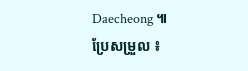Daecheong ៕
ប្រែសម្រួល ៖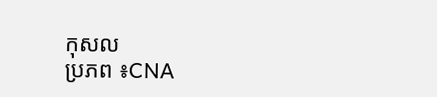កុសល
ប្រភព ៖CNA